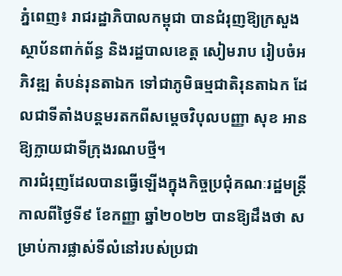ភ្នំពេញ៖ រាជរដ្ឋាភិបាលកម្ពុជា បានជំរុញឱ្យក្រសួងស្ថាប័នពាក់ព័ន្ធ និងរដ្ឋបាលខេត្ត សៀមរាប រៀបចំអភិវឌ្ឍ តំបន់រុនតាឯក ទៅជាភូមិធម្មជាតិរុនតាឯក ដែលជាទីតាំងបន្តមរតកពីសម្តេចវិបុលបញ្ញា សុខ អាន ឱ្យក្លាយជាទីក្រុងរណបថ្មី។
ការជំរុញដែលបានធ្វើឡើងក្នុងកិច្ចប្រជុំគណៈរដ្ឋមន្ត្រី កាលពីថ្ងៃទី៩ ខែកញ្ញា ឆ្នាំ២០២២ បានឱ្យដឹងថា សម្រាប់ការផ្លាស់ទីលំនៅរបស់ប្រជា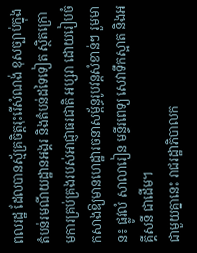ពលរដ្ឋ ដែលបានស្ម័គ្រចិត្តរុះរើសំណង់ ខុសច្បាប់ក្នុងតំបន់រមណីយដ្ឋានអង្គរ និងតំបន់ដទៃទៀត ស្ថិតក្រោមការគ្រប់គ្រងរបស់អាជ្ញាធរជាតិ អប្សរា ដោយរៀបចំកសាងឱ្យមានហេដ្ឋារចនាសម្ព័ន្ធរូបវន្តសំខាន់ៗ រួមមាន៖ ផ្លូវលំ សាលារៀន មន្ទីរពេទ្យ សេវាទឹកស្អាត និងអគ្គីសនី ជាដើម។
ជាមួយគ្នានេះ រាជរដ្ឋាភិបាលក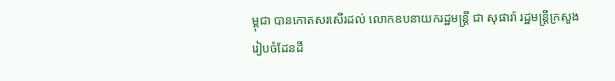ម្ពុជា បានកោតសរសើរដល់ លោកឧបនាយករដ្ឋមន្ត្រី ជា សុផារ៉ា រដ្ឋមន្ត្រីក្រសួងរៀបចំដែនដី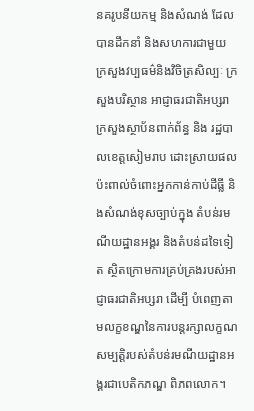នគរូបនីយកម្ម និងសំណង់ ដែលបានដឹកនាំ និងសហការជាមួយ ក្រសួងវប្បធម៌និងវិចិត្រសិល្បៈ ក្រសួងបរិស្ថាន អាជ្ញាធរជាតិអប្សរា ក្រសួងស្ថាប័នពាក់ព័ន្ធ និង រដ្ឋបាលខេត្តសៀមរាប ដោះស្រាយផលប៉ះពាល់ចំពោះអ្នកកាន់កាប់ដីធ្លី និងសំណង់ខុសច្បាប់ក្នុង តំបន់រមណីយដ្ឋានអង្គរ និងតំបន់ដទៃទៀត ស្ថិតក្រោមការគ្រប់គ្រងរបស់អាជ្ញាធរជាតិអប្សរា ដើម្បី បំពេញតាមលក្ខខណ្ឌនៃការបន្តរក្សាលក្ខណសម្បត្តិរបស់តំបន់រមណីយដ្ឋានអង្គរជាបេតិកភណ្ឌ ពិភពលោក។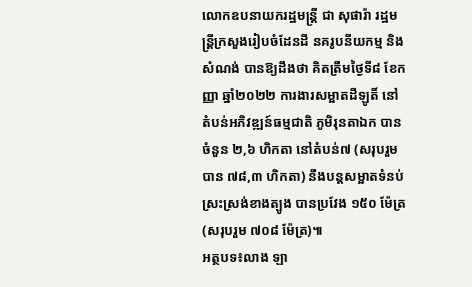លោកឧបនាយករដ្ឋមន្ត្រី ជា សុផារ៉ា រដ្ឋមន្ត្រីក្រសួងរៀបចំដែនដី នគរូបនីយកម្ម និងសំណង់ បានឱ្យដឹងថា គិតត្រឹមថ្ងៃទី៨ ខែកញ្ញា ឆ្នាំ២០២២ ការងារសម្អាតដីឡូតិ៍ នៅតំបន់អភិវឌ្ឍន៍ធម្មជាតិ ភូមិរុនតាឯក បានចំនួន ២,៦ ហិកតា នៅតំបន់៧ (សរុបរួមបាន ៧៨,៣ ហិកតា) នឹងបន្តសម្អាតទំនប់ស្រះស្រង់ខាងត្បូង បានប្រវែង ១៥០ ម៉ែត្រ (សរុបរួម ៧០៨ ម៉ែត្រ)៕
អត្ថបទ៖លាង ឡា